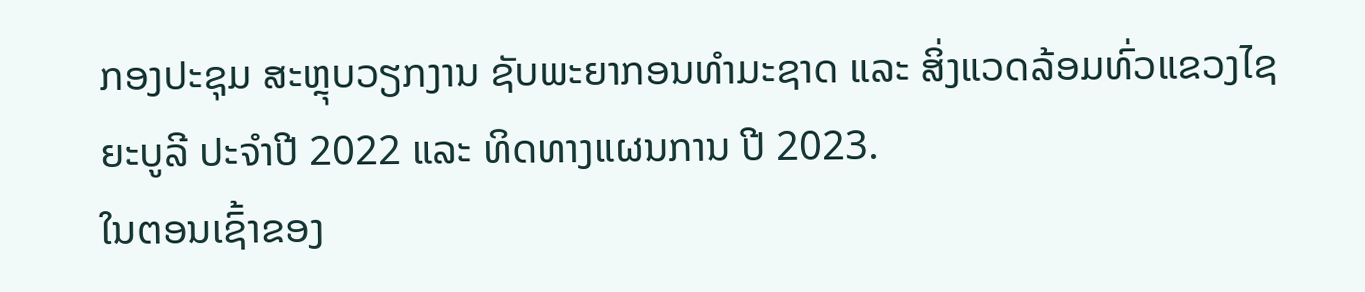ກອງປະຊຸມ ສະຫຼຸບວຽກງານ ຊັບພະຍາກອນທໍາມະຊາດ ແລະ ສິ່ງແວດລ້ອມທົ່ວແຂວງໄຊຍະບູລີ ປະຈໍາປີ 2022 ແລະ ທິດທາງແຜນການ ປີ 2023.
ໃນຕອນເຊົ້າຂອງ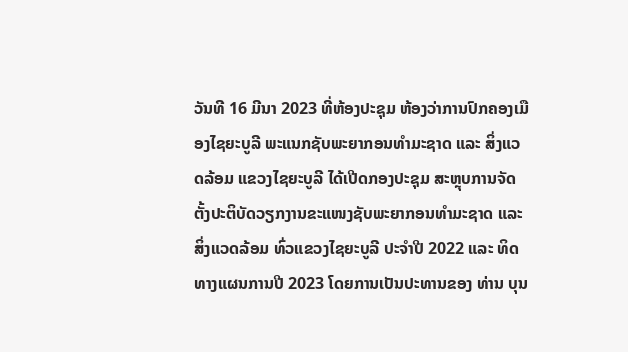ວັນທີ 16 ມີນາ 2023 ທີ່ຫ້ອງປະຊຸມ ຫ້ອງວ່າການປົກຄອງເມືອງໄຊຍະບູລີ ພະແນກຊັບພະຍາກອນທໍາມະຊາດ ແລະ ສິ່ງແວດລ້ອມ ແຂວງໄຊຍະບູລີ ໄດ້ເປີດກອງປະຊຸມ ສະຫຼຸບການຈັດຕັ້ງປະຕິບັດວຽກງານຂະແໜງຊັບພະຍາກອນທໍາມະຊາດ ແລະ ສິ່ງແວດລ້ອມ ທົ່ວແຂວງໄຊຍະບູລີ ປະຈໍາປີ 2022 ແລະ ທິດທາງແຜນການປີ 2023 ໂດຍການເປັນປະທານຂອງ ທ່ານ ບຸນ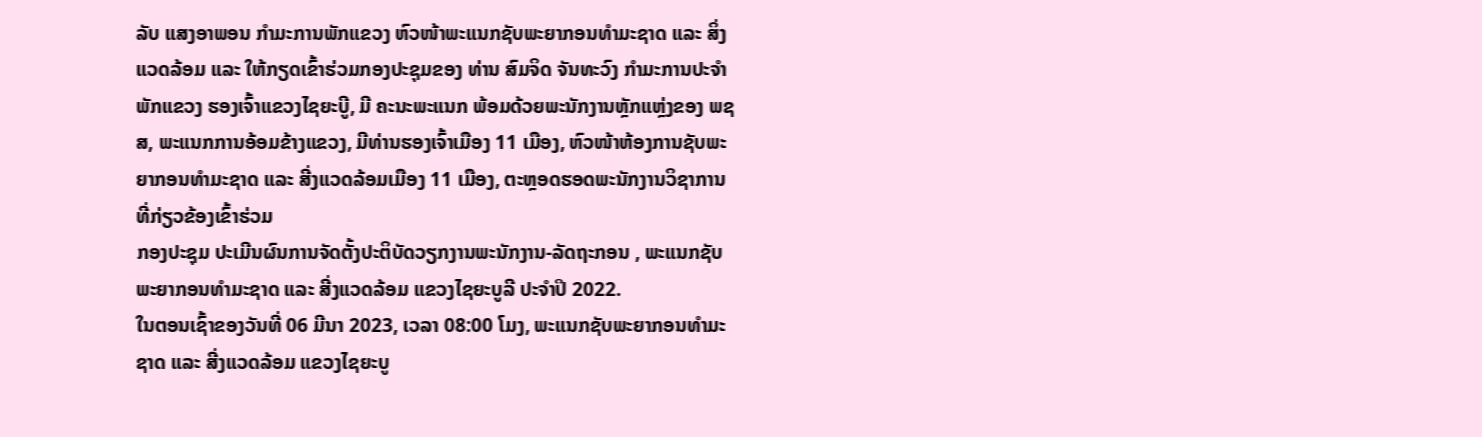ລັບ ແສງອາພອນ ກໍາມະການພັກແຂວງ ຫົວໜ້າພະແນກຊັບພະຍາກອນທໍາມະຊາດ ແລະ ສິ່ງແວດລ້ອມ ແລະ ໃຫ້ກຽດເຂົ້າຮ່ວມກອງປະຊຸມຂອງ ທ່ານ ສົມຈິດ ຈັນທະວົງ ກຳມະການປະຈໍາພັກແຂວງ ຮອງເຈົ້າແຂວງໄຊຍະບູີ, ມີ ຄະນະພະແນກ ພ້ອມດ້ວຍພະນັກງານຫຼັກແຫຼ່ງຂອງ ພຊສ, ພະແນກການອ້ອມຂ້າງແຂວງ, ມີທ່ານຮອງເຈົ້າເມືອງ 11 ເມືອງ, ຫົວໜ້າຫ້ອງການຊັບພະຍາກອນທຳມະຊາດ ແລະ ສີ່ງແວດລ້ອມເມືອງ 11 ເມືອງ, ຕະຫຼອດຮອດພະນັກງານວິຊາການທີ່ກ່ຽວຂ້ອງເຂົ້າຮ່ວມ
ກອງປະຊຸມ ປະເມີນຜົນການຈັດຕັ້ງປະຕິບັດວຽກງານພະນັກງານ-ລັດຖະກອນ , ພະແນກຊັບພະຍາກອນທຳມະຊາດ ແລະ ສີ່ງແວດລ້ອມ ແຂວງໄຊຍະບູລີ ປະຈຳປິ 2022.
ໃນຕອນເຊົ້າຂອງວັນທີ່ 06 ມີນາ 2023, ເວລາ 08:00 ໂມງ, ພະແນກຊັບພະຍາກອນທຳມະຊາດ ແລະ ສີ່ງແວດລ້ອມ ແຂວງໄຊຍະບູ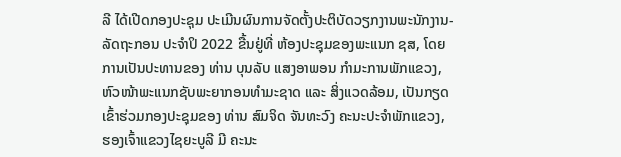ລີ ໄດ້ເປີດກອງປະຊຸມ ປະເມີນຜົນການຈັດຕັ້ງປະຕິບັດວຽກງານພະນັກງານ-ລັດຖະກອນ ປະຈຳປິ 2022 ຂື້ນຢູ່ທີ່ ຫ້ອງປະຊຸມຂອງພະແນກ ຊສ, ໂດຍການເປັນປະທານຂອງ ທ່ານ ບຸນລັບ ແສງອາພອນ ກຳມະການພັກແຂວງ, ຫົວໜ້າພະແນກຊັບພະຍາກອນທຳມະຊາດ ແລະ ສິ່ງແວດລ້ອມ, ເປັນກຽດເຂົ້າຮ່ວມກອງປະຊຸມຂອງ ທ່ານ ສົມຈິດ ຈັນທະວົງ ຄະນະປະຈຳພັກແຂວງ, ຮອງເຈົ້າແຂວງໄຊຍະບູລີ ມີ ຄະນະ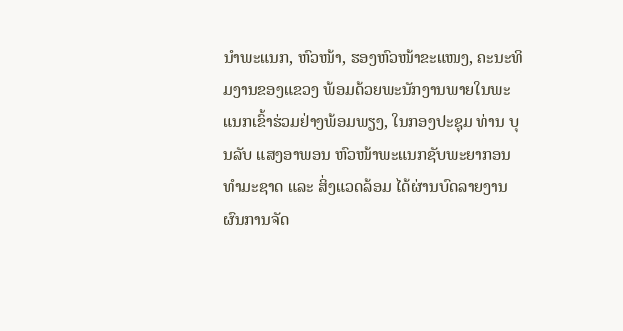ນຳພະແນກ, ຫົວໜ້າ, ຮອງຫົວໜ້າຂະແໜງ, ຄະນະທິມງານຂອງແຂວງ ພ້ອມດ້ວຍພະນັກງານພາຍໃນພະແນກເຂົ້າຮ່ວມຢ່າງພ້ອມພຽງ, ໃນກອງປະຊຸມ ທ່ານ ບຸນລັບ ແສງອາພອນ ຫົວໜ້າພະແນກຊັບພະຍາກອນທຳມະຊາດ ແລະ ສິ່ງແວດລ້ອມ ໄດ້ຜ່ານບົດລາຍງານຜົນການຈັດ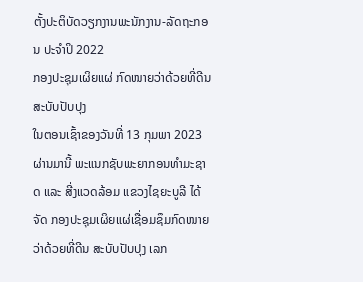ຕັ້ງປະຕິບັດວຽກງານພະນັກງານ-ລັດຖະກອນ ປະຈຳປິ 2022
ກອງປະຊຸມເຜິຍແຜ່ ກົດໜາຍວ່າດ້ວຍທີ່ດີນ ສະບັບປັບປຸງ
ໃນຕອນເຊົ້າຂອງວັນທີ່ 13 ກຸມພາ 2023 ຜ່ານມານີ້ ພະແນກຊັບພະຍາກອນທຳມະຊາດ ແລະ ສີ່ງແວດລ້ອມ ແຂວງໄຊຍະບູລີ ໄດ້ຈັດ ກອງປະຊຸມເຜິຍແຜ່ເຊື່ອມຊຶມກົດໜາຍ ວ່າດ້ວຍທີ່ດີນ ສະບັບປັບປຸງ ເລກ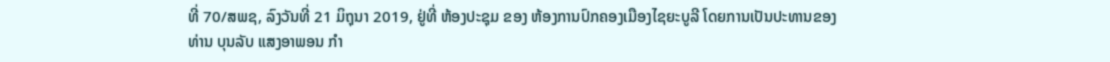ທີ່ 70/ສພຊ, ລົງວັນທີ່ 21 ມິຖຸນາ 2019, ຢູ່ທີ່ ຫ້ອງປະຊຸມ ຂອງ ຫ້ອງການປົກຄອງເມືອງໄຊຍະບູລີ ໂດຍການເປັນປະທານຂອງ ທ່ານ ບຸນລັບ ແສງອາພອນ ກຳ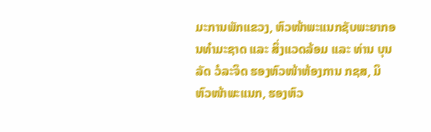ມະການພັກແຂວງ, ຫົວໜ້າພະແນກຊັບພະຍາກອນທຳມະຊາດ ແລະ ສິ່ງແວດລ້ອມ ແລະ ທ່ານ ບຸນລັດ ວໍລະຈິດ ຮອງຫົວໜ້າຫ້ອງການ ກຊສ, ມິ ຫົວໜ້າພະແນກ, ຮອງຫົວ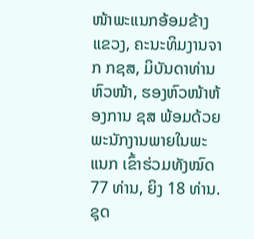ໜ້າພະແນກອ້ອມຂ້າງແຂວງ, ຄະນະທິມງານຈາກ ກຊສ, ມິບັນດາທ່ານ ຫົວໜ້າ, ຮອງຫົວໜ້າຫ້ອງການ ຊສ ພ້ອມດ້ວຍພະນັກງານພາຍໃນພະແນກ ເຂົ້າຮ່ວມທັງໝົດ 77 ທ່ານ, ຍິງ 18 ທ່ານ.
ຊຸດ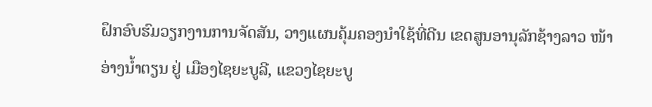ຝຶກອົບຮົມວຽກງານການຈັດສັນ, ວາງແຜນຄຸ້ມຄອງນຳໃຊ້ທີ່ດີນ ເຂດສູນອານຸລັກຊ້າງລາວ ໜ້າອ່າງນໍ້າຕຽນ ຢູ່ ເມືອງໄຊຍະບູລີ, ແຂວງໄຊຍະບູ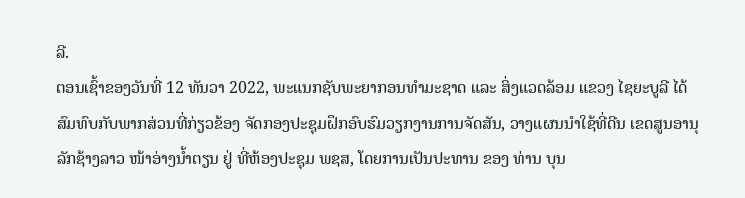ລີ.
ຕອນເຊົ້າຂອງວັນທີ່ 12 ທັນວາ 2022, ພະແນກຊັບພະຍາກອນທໍາມະຊາດ ແລະ ສິ່ງແວດລ້ອມ ແຂວງ ໄຊຍະບູລີ ໄດ້ສົມທົບກັບພາກສ່ວນທີ່ກ່ຽວຂ້ອງ ຈັດກອງປະຊຸມຝຶກອົບຮົມວຽກງານການຈັດສັນ, ວາງແຜນນໍາໃຊ້ທີ່ດີນ ເຂດສູນອານຸລັກຊ້າງລາວ ໜ້າອ່າງນໍ້າຕຽນ ຢູ່ ທີ່ຫ້ອງປະຊຸມ ພຊສ, ໂດຍການເປັນປະທານ ຂອງ ທ່ານ ບຸນ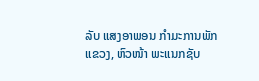ລັບ ແສງອາພອນ ກໍາມະການພັກແຂວງ, ຫົວໜ້າ ພະແນກຊັບ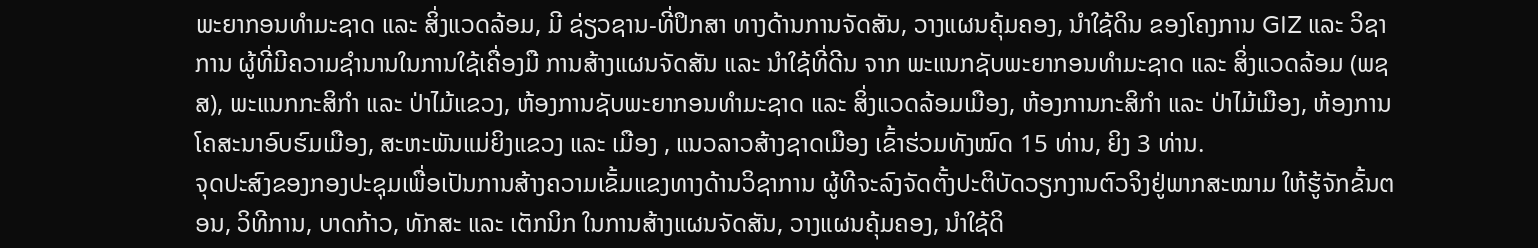ພະຍາກອນທໍາມະຊາດ ແລະ ສິ່ງແວດລ້ອມ, ມີ ຊ່ຽວຊານ-ທີ່ປຶກສາ ທາງດ້ານການຈັດສັນ, ວາງແຜນຄຸ້ມຄອງ, ນຳໃຊ້ດິນ ຂອງໂຄງການ GIZ ແລະ ວິຊາການ ຜູ້ທີ່ມີຄວາມຊຳນານໃນການໃຊ້ເຄື່ອງມື ການສ້າງແຜນຈັດສັນ ແລະ ນຳໃຊ້ທີ່ດີນ ຈາກ ພະແນກຊັບພະຍາກອນທໍາມະຊາດ ແລະ ສິ່ງແວດລ້ອມ (ພຊສ), ພະແນກກະສິກຳ ແລະ ປ່າໄມ້ແຂວງ, ຫ້ອງການຊັບພະຍາກອນທໍາມະຊາດ ແລະ ສິ່ງແວດລ້ອມເມືອງ, ຫ້ອງການກະສິກຳ ແລະ ປ່າໄມ້ເມືອງ, ຫ້ອງການໂຄສະນາອົບຮົມເມືອງ, ສະຫະພັນແມ່ຍິງແຂວງ ແລະ ເມືອງ , ແນວລາວສ້າງຊາດເມືອງ ເຂົ້າຮ່ວມທັງໝົດ 15 ທ່ານ, ຍິງ 3 ທ່ານ.
ຈຸດປະສົງຂອງກອງປະຊຸມເພື່ອເປັນການສ້າງຄວາມເຂັ້ມແຂງທາງດ້ານວິຊາການ ຜູ້ທີຈະລົງຈັດຕັ້ງປະຕິບັດວຽກງານຕົວຈິງຢູ່ພາກສະໝາມ ໃຫ້ຮູ້ຈັກຂັ້ນຕອນ, ວິທີການ, ບາດກ້າວ, ທັກສະ ແລະ ເຕັກນິກ ໃນການສ້າງແຜນຈັດສັນ, ວາງແຜນຄຸ້ມຄອງ, ນຳໃຊ້ດິ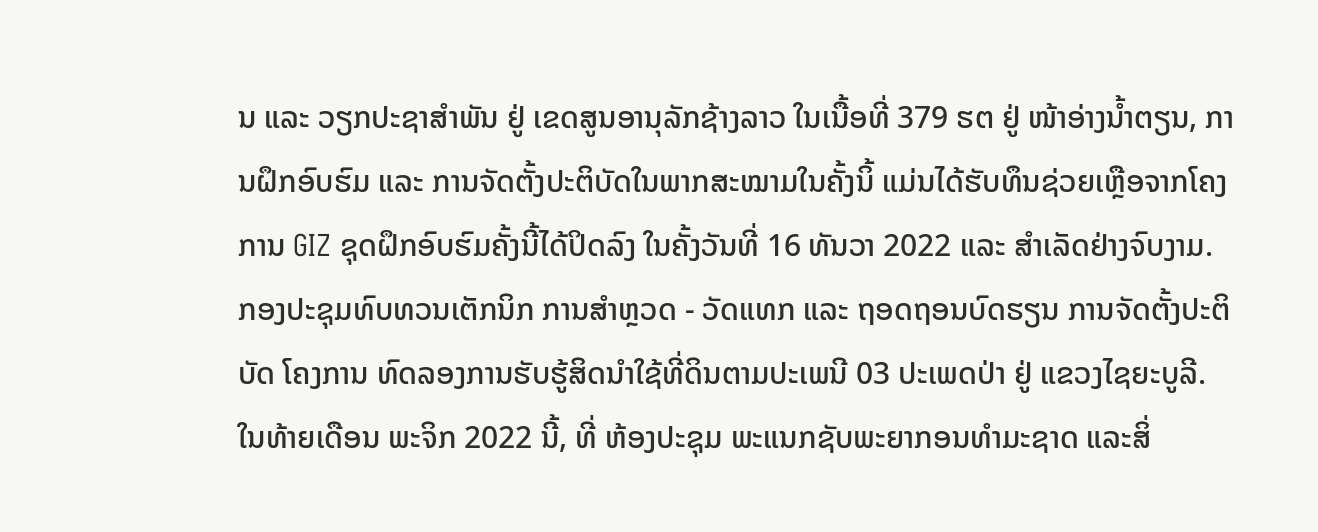ນ ແລະ ວຽກປະຊາສຳພັນ ຢູ່ ເຂດສູນອານຸລັກຊ້າງລາວ ໃນເນື້ອທີ່ 379 ຮຕ ຢູ່ ໜ້າອ່າງນໍ້າຕຽນ, ການຝຶກອົບຮົມ ແລະ ການຈັດຕັ້ງປະຕິບັດໃນພາກສະໝາມໃນຄັ້ງນິ້ ແມ່ນໄດ້ຮັບທຶນຊ່ວຍເຫຼືອຈາກໂຄງການ GIZ ຊຸດຝຶກອົບຮົມຄັ້ງນີ້ໄດ້ປິດລົງ ໃນຄັ້ງວັນທີ່ 16 ທັນວາ 2022 ແລະ ສຳເລັດຢ່າງຈົບງາມ.
ກອງປະຊຸມທົບທວນເຕັກນິກ ການສຳຫຼວດ - ວັດແທກ ແລະ ຖອດຖອນບົດຮຽນ ການຈັດຕັ້ງປະຕິບັດ ໂຄງການ ທົດລອງການຮັບຮູ້ສິດນຳໃຊ້ທີ່ດິນຕາມປະເພນີ 03 ປະເພດປ່າ ຢູ່ ແຂວງໄຊຍະບູລີ.
ໃນທ້າຍເດືອນ ພະຈິກ 2022 ນີ້, ທີ່ ຫ້ອງປະຊຸມ ພະແນກຊັບພະຍາກອນທໍາມະຊາດ ແລະສິ່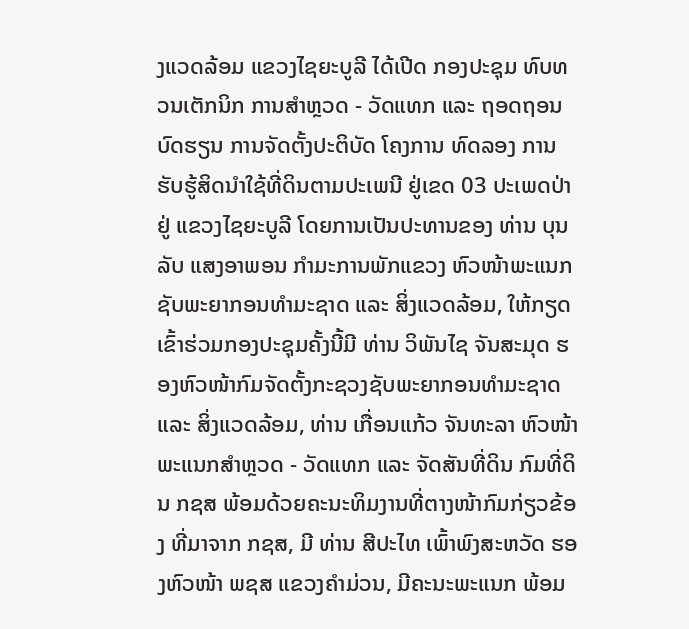ງແວດລ້ອມ ແຂວງໄຊຍະບູລີ ໄດ້ເປີດ ກອງປະຊຸມ ທົບທວນເຕັກນິກ ການສຳຫຼວດ - ວັດແທກ ແລະ ຖອດຖອນບົດຮຽນ ການຈັດຕັ້ງປະຕິບັດ ໂຄງການ ທົດລອງ ການຮັບຮູ້ສິດນຳໃຊ້ທີ່ດິນຕາມປະເພນີ ຢູ່ເຂດ 03 ປະເພດປ່າ ຢູ່ ແຂວງໄຊຍະບູລີ ໂດຍການເປັນປະທານຂອງ ທ່ານ ບຸນລັບ ແສງອາພອນ ກໍາມະການພັກແຂວງ ຫົວໜ້າພະແນກຊັບພະຍາກອນທໍາມະຊາດ ແລະ ສິ່ງແວດລ້ອມ, ໃຫ້ກຽດເຂົ້າຮ່ວມກອງປະຊຸມຄັ້ງນີ້ມີ ທ່ານ ວິພັນໄຊ ຈັນສະມຸດ ຮອງຫົວໜ້າກົມຈັດຕັ້ງກະຊວງຊັບພະຍາກອນທໍາມະຊາດ ແລະ ສິ່ງແວດລ້ອມ, ທ່ານ ເກື່ອນແກ້ວ ຈັນທະລາ ຫົວໜ້າພະແນກສຳຫຼວດ - ວັດແທກ ແລະ ຈັດສັນທີ່ດິນ ກົມທີ່ດິນ ກຊສ ພ້ອມດ້ວຍຄະນະທິມງານທີ່ຕາງໜ້າກົມກ່ຽວຂ້ອງ ທີ່ມາຈາກ ກຊສ, ມີ ທ່ານ ສີປະໄທ ເພົ້າພົງສະຫວັດ ຮອງຫົວໜ້າ ພຊສ ແຂວງຄຳມ່ວນ, ມີຄະນະພະແນກ ພ້ອມ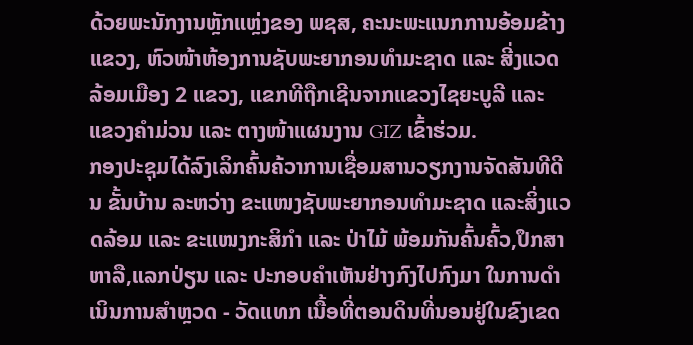ດ້ວຍພະນັກງານຫຼັກແຫຼ່ງຂອງ ພຊສ, ຄະນະພະແນກການອ້ອມຂ້າງແຂວງ, ຫົວໜ້າຫ້ອງການຊັບພະຍາກອນທຳມະຊາດ ແລະ ສີ່ງແວດລ້ອມເມືອງ 2 ແຂວງ, ແຂກທີຖືກເຊີນຈາກແຂວງໄຊຍະບູລີ ແລະ ແຂວງຄຳມ່ວນ ແລະ ຕາງໜ້າແຜນງານ GIZ ເຂົ້າຮ່ວມ.
ກອງປະຊຸມໄດ້ລົງເລິກຄົ້ນຄ້ວາການເຊື່ອມສານວຽກງານຈັດສັນທີດີນ ຂັ້ນບ້ານ ລະຫວ່າງ ຂະແໜງຊັບພະຍາກອນທໍາມະຊາດ ແລະສິ່ງແວດລ້ອມ ແລະ ຂະແໜງກະສິກຳ ແລະ ປ່າໄມ້ ພ້ອມກັນຄົ້ນຄົ້ວ,ປຶກສາຫາລື,ແລກປ່ຽນ ແລະ ປະກອບຄຳເຫັນຢ່າງກົງໄປກົງມາ ໃນການດຳເນິນການສຳຫຼວດ - ວັດແທກ ເນື້ອທີ່ຕອນດິນທີ່ນອນຢູ່ໃນຂົງເຂດ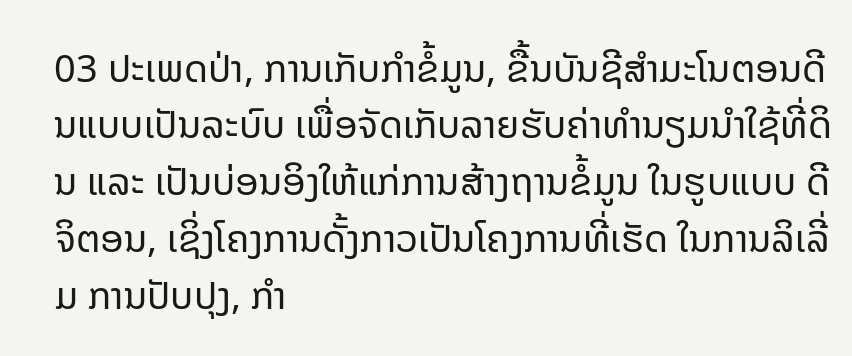03 ປະເພດປ່າ, ການເກັບກຳຂໍ້ມູນ, ຂື້ນບັນຊີສຳມະໂນຕອນດີນແບບເປັນລະບົບ ເພື່ອຈັດເກັບລາຍຮັບຄ່າທຳນຽມນຳໃຊ້ທີ່ດິນ ແລະ ເປັນບ່ອນອິງໃຫ້ແກ່ການສ້າງຖານຂໍ້ມູນ ໃນຮູບແບບ ດີຈິຕອນ, ເຊິ່ງໂຄງການດັ້ງກາວເປັນໂຄງການທີ່ເຮັດ ໃນການລິເລີ່ມ ການປັບປຸງ, ກຳ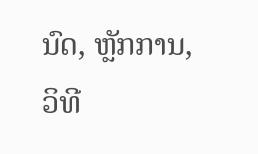ນົດ, ຫຼັກການ, ວິທີ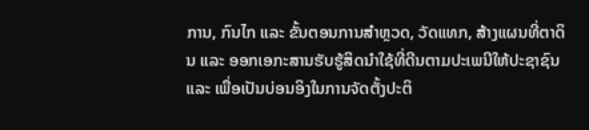ການ, ກົນໄກ ແລະ ຂັ້ນຕອນການສຳຫຼວດ, ວັດແທກ, ສ້າງແຜນທີ່ຕາດິນ ແລະ ອອກເອກະສານຮັບຮູ້ສິດນຳໃຊ້ທີ່ດີນຕາມປະເພນີໃຫ້ປະຊາຊົນ ແລະ ເພື່ອເປັນບ່ອນອິງໃນການຈັດຕັ້ງປະຕິ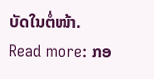ບັດໃນຕໍ່ໜ້າ.
Read more: ກອ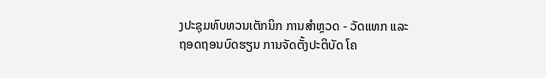ງປະຊຸມທົບທວນເຕັກນິກ ການສຳຫຼວດ - ວັດແທກ ແລະ ຖອດຖອນບົດຮຽນ ການຈັດຕັ້ງປະຕິບັດ ໂຄ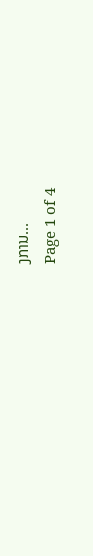ງການ...
Page 1 of 4